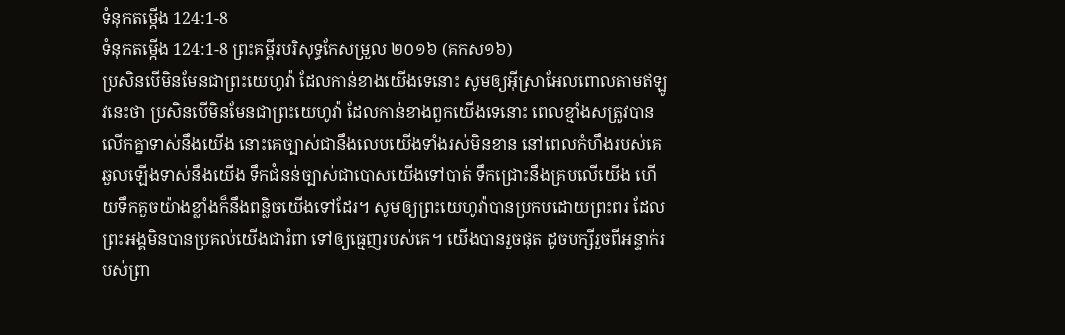ទំនុកតម្កើង 124:1-8
ទំនុកតម្កើង 124:1-8 ព្រះគម្ពីរបរិសុទ្ធកែសម្រួល ២០១៦ (គកស១៦)
ប្រសិនបើមិនមែនជាព្រះយេហូវ៉ា ដែលកាន់ខាងយើងទេនោះ សូមឲ្យអ៊ីស្រាអែលពោលតាមឥឡូវនេះថា ប្រសិនបើមិនមែនជាព្រះយេហូវ៉ា ដែលកាន់ខាងពួកយើងទេនោះ ពេលខ្មាំងសត្រូវបានលើកគ្នាទាស់នឹងយើង នោះគេច្បាស់ជានឹងលេបយើងទាំងរស់មិនខាន នៅពេលកំហឹងរបស់គេឆួលឡើងទាស់នឹងយើង ទឹកជំនន់ច្បាស់ជាបោសយើងទៅបាត់ ទឹកជ្រោះនឹងគ្របលើយើង ហើយទឹកគួចយ៉ាងខ្លាំងក៏នឹងពន្លិចយើងទៅដែរ។ សូមឲ្យព្រះយេហូវ៉ាបានប្រកបដោយព្រះពរ ដែលព្រះអង្គមិនបានប្រគល់យើងជារំពា ទៅឲ្យធ្មេញរបស់គេ។ យើងបានរួចផុត ដូចបក្សីរួចពីអន្ទាក់របស់ព្រា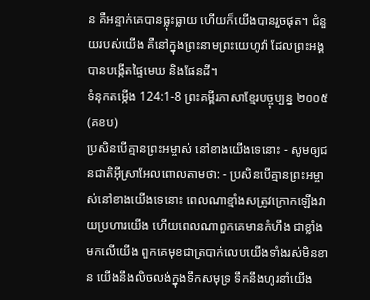ន គឺអន្ទាក់គេបានធ្លុះធ្លាយ ហើយក៏យើងបានរួចផុត។ ជំនួយរបស់យើង គឺនៅក្នុងព្រះនាមព្រះយេហូវ៉ា ដែលព្រះអង្គបានបង្កើតផ្ទៃមេឃ និងផែនដី។
ទំនុកតម្កើង 124:1-8 ព្រះគម្ពីរភាសាខ្មែរបច្ចុប្បន្ន ២០០៥ (គខប)
ប្រសិនបើគ្មានព្រះអម្ចាស់ នៅខាងយើងទេនោះ - សូមឲ្យជនជាតិអ៊ីស្រាអែលពោលតាមថា: - ប្រសិនបើគ្មានព្រះអម្ចាស់នៅខាងយើងទេនោះ ពេលណាខ្មាំងសត្រូវក្រោកឡើងវាយប្រហារយើង ហើយពេលណាពួកគេមានកំហឹង ជាខ្លាំងមកលើយើង ពួកគេមុខជាត្របាក់លេបយើងទាំងរស់មិនខាន យើងនឹងលិចលង់ក្នុងទឹកសមុទ្រ ទឹកនឹងហូរនាំយើង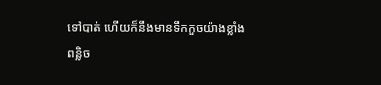ទៅបាត់ ហើយក៏នឹងមានទឹកកួចយ៉ាងខ្លាំងពន្លិច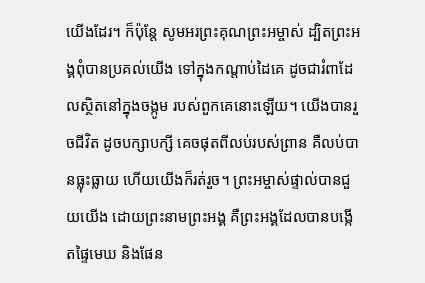យើងដែរ។ ក៏ប៉ុន្តែ សូមអរព្រះគុណព្រះអម្ចាស់ ដ្បិតព្រះអង្គពុំបានប្រគល់យើង ទៅក្នុងកណ្ដាប់ដៃគេ ដូចជារំពាដែលស្ថិតនៅក្នុងចង្កូម របស់ពួកគេនោះឡើយ។ យើងបានរួចជីវិត ដូចបក្សាបក្សី គេចផុតពីលប់របស់ព្រាន គឺលប់បានធ្លុះធ្លាយ ហើយយើងក៏រត់រួច។ ព្រះអម្ចាស់ផ្ទាល់បានជួយយើង ដោយព្រះនាមព្រះអង្គ គឺព្រះអង្គដែលបានបង្កើតផ្ទៃមេឃ និងផែន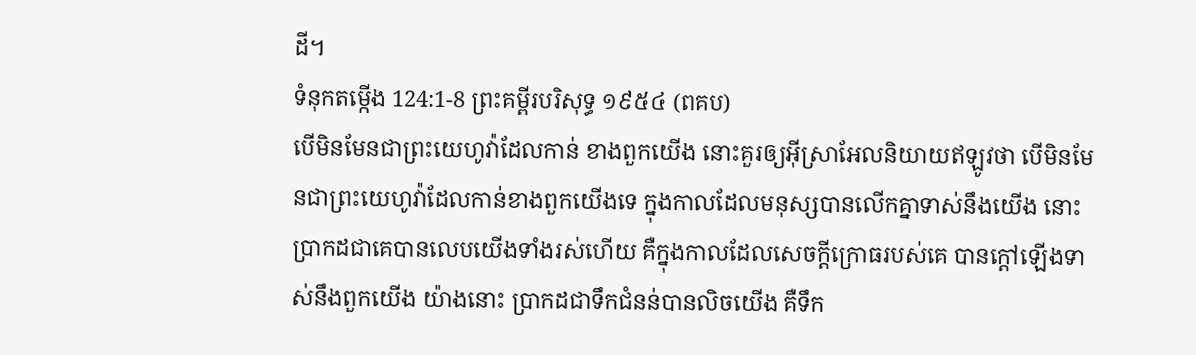ដី។
ទំនុកតម្កើង 124:1-8 ព្រះគម្ពីរបរិសុទ្ធ ១៩៥៤ (ពគប)
បើមិនមែនជាព្រះយេហូវ៉ាដែលកាន់ ខាងពួកយើង នោះគួរឲ្យអ៊ីស្រាអែលនិយាយឥឡូវថា បើមិនមែនជាព្រះយេហូវ៉ាដែលកាន់ខាងពួកយើងទេ ក្នុងកាលដែលមនុស្សបានលើកគ្នាទាស់នឹងយើង នោះប្រាកដជាគេបានលេបយើងទាំងរស់ហើយ គឺក្នុងកាលដែលសេចក្ដីក្រោធរបស់គេ បានក្តៅឡើងទាស់នឹងពួកយើង យ៉ាងនោះ ប្រាកដជាទឹកជំនន់បានលិចយើង គឺទឹក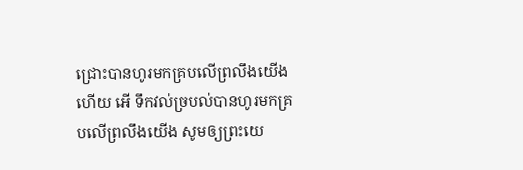ជ្រោះបានហូរមកគ្របលើព្រលឹងយើងហើយ អើ ទឹកវល់ច្របល់បានហូរមកគ្របលើព្រលឹងយើង សូមឲ្យព្រះយេ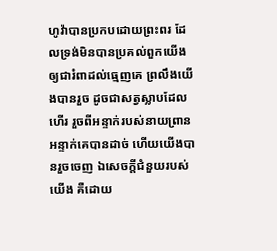ហូវ៉ាបានប្រកបដោយព្រះពរ ដែលទ្រង់មិនបានប្រគល់ពួកយើង ឲ្យជារំពាដល់ធ្មេញគេ ព្រលឹងយើងបានរួច ដូចជាសត្វស្លាបដែលហើរ រួចពីអន្ទាក់របស់នាយព្រាន អន្ទាក់គេបានដាច់ ហើយយើងបានរួចចេញ ឯសេចក្ដីជំនួយរបស់យើង គឺដោយ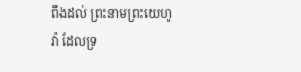ពឹងដល់ ព្រះនាមព្រះយេហូវ៉ា ដែលទ្រ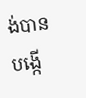ង់បានបង្កើ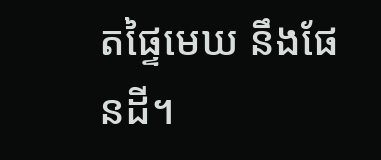តផ្ទៃមេឃ នឹងផែនដី។